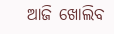ଆଜି ଖୋଲିବ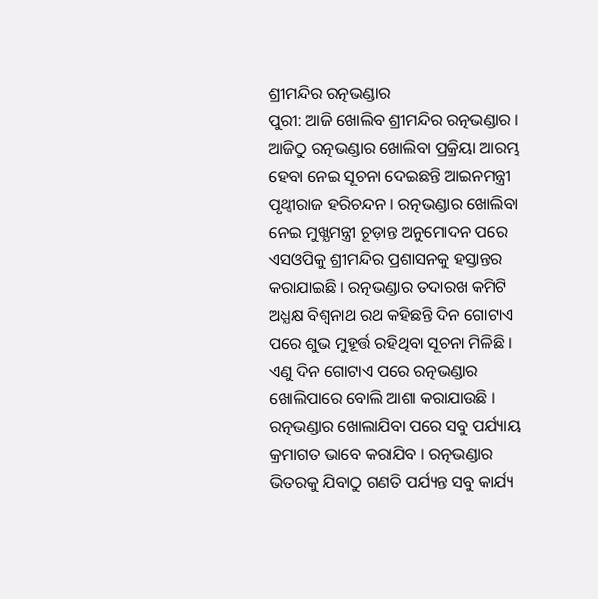ଶ୍ରୀମନ୍ଦିର ରତ୍ନଭଣ୍ଡାର
ପୁରୀ: ଆଜି ଖୋଲିବ ଶ୍ରୀମନ୍ଦିର ରତ୍ନଭଣ୍ଡାର । ଆଜିଠୁ ରତ୍ନଭଣ୍ଡାର ଖୋଲିବା ପ୍ରକ୍ରିୟା ଆରମ୍ଭ ହେବା ନେଇ ସୂଚନା ଦେଇଛନ୍ତି ଆଇନମନ୍ତ୍ରୀ ପୃଥ୍ବୀରାଜ ହରିଚନ୍ଦନ । ରତ୍ନଭଣ୍ଡାର ଖୋଲିବା ନେଇ ମୁଖ୍ଯମନ୍ତ୍ରୀ ଚୂଡ଼ାନ୍ତ ଅନୁମୋଦନ ପରେ ଏସଓପିକୁ ଶ୍ରୀମନ୍ଦିର ପ୍ରଶାସନକୁ ହସ୍ତାନ୍ତର କରାଯାଇଛି । ରତ୍ନଭଣ୍ଡାର ତଦାରଖ କମିଟି ଅଧ୍ଯକ୍ଷ ବିଶ୍ବନାଥ ରଥ କହିଛନ୍ତି ଦିନ ଗୋଟାଏ ପରେ ଶୁଭ ମୁହୂର୍ତ୍ତ ରହିଥିବା ସୂଚନା ମିଳିଛି । ଏଣୁ ଦିନ ଗୋଟାଏ ପରେ ରତ୍ନଭଣ୍ଡାର ଖୋଲିପାରେ ବୋଲି ଆଶା କରାଯାଉଛି ।
ରତ୍ନଭଣ୍ଡାର ଖୋଲାଯିବା ପରେ ସବୁ ପର୍ଯ୍ୟାୟ କ୍ରମାଗତ ଭାବେ କରାଯିବ । ରତ୍ନଭଣ୍ଡାର ଭିତରକୁ ଯିବାଠୁ ଗଣତି ପର୍ଯ୍ୟନ୍ତ ସବୁ କାର୍ଯ୍ୟ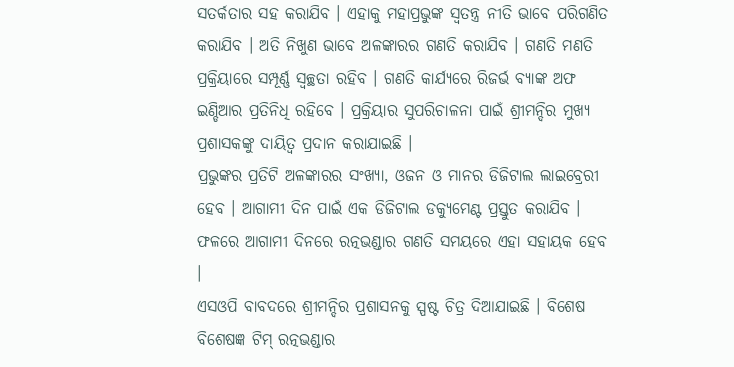ସତର୍କତାର ସହ କରାଯିବ । ଏହାକୁ ମହାପ୍ରଭୁଙ୍କ ସ୍ବତନ୍ତ୍ର ନୀତି ଭାବେ ପରିଗଣିତ କରାଯିବ । ଅତି ନିଖୁଣ ଭାବେ ଅଳଙ୍କାରର ଗଣତି କରାଯିବ । ଗଣତି ମଣତି ପ୍ରକ୍ରିୟାରେ ସମ୍ପୂର୍ଣ୍ଣ ସ୍ବଚ୍ଛତା ରହିବ । ଗଣତି କାର୍ଯ୍ୟରେ ରିଜର୍ଭ ବ୍ଯାଙ୍କ ଅଫ ଇଣ୍ଡିଆର ପ୍ରତିନିଧି ରହିବେ । ପ୍ରକ୍ରିୟାର ସୁପରିଚାଳନା ପାଇଁ ଶ୍ରୀମନ୍ଦିର ମୁଖ୍ଯ ପ୍ରଶାସକଙ୍କୁ ଦାୟିତ୍ବ ପ୍ରଦାନ କରାଯାଇଛି ।
ପ୍ରଭୁଙ୍କର ପ୍ରତିଟି ଅଳଙ୍କାରର ସଂଖ୍ଯା, ଓଜନ ଓ ମାନର ଡିଜିଟାଲ ଲାଇବ୍ରେରୀ ହେବ । ଆଗାମୀ ଦିନ ପାଇଁ ଏକ ଡିଜିଟାଲ ଡକ୍ଯୁମେଣ୍ଟ ପ୍ରସ୍ତୁତ କରାଯିବ । ଫଳରେ ଆଗାମୀ ଦିନରେ ରତ୍ନଭଣ୍ଡାର ଗଣତି ସମୟରେ ଏହା ସହାୟକ ହେବ ।
ଏସଓପି ବାବଦରେ ଶ୍ରୀମନ୍ଦିର ପ୍ରଶାସନକୁ ସ୍ପଷ୍ଟ ଚିତ୍ର ଦିଆଯାଇଛି । ବିଶେଷ ବିଶେଷଜ୍ଞ ଟିମ୍ ରତ୍ନଭଣ୍ଡାର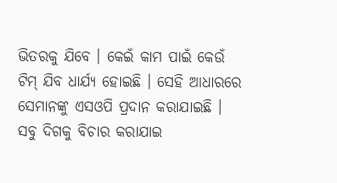ଭିତରକୁ ଯିବେ । କେଇଁ କାମ ପାଇଁ କେଉଁ ଟିମ୍ ଯିବ ଧାର୍ଯ୍ୟ ହୋଇଛି । ସେହି ଆଧାରରେ ସେମାନଙ୍କୁ ଏସଓପି ପ୍ରଦାନ କରାଯାଇଛି । ସବୁ ଦିଗକୁ ବିଚାର କରାଯାଇ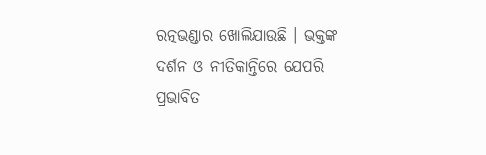ରତ୍ନଭଣ୍ଡାର ଖୋଲିଯାଉଛି । ଭକ୍ତଙ୍କ ଦର୍ଶନ ଓ ନୀତିକାନ୍ତିରେ ଯେପରି ପ୍ରଭାବିତ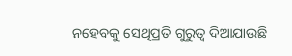ନହେବକୁ ସେଥିପ୍ରତି ଗୁରୁତ୍ବ ଦିଆଯାଉଛି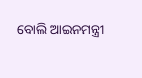ବୋଲି ଆଇନମନ୍ତ୍ରୀ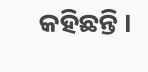କହିଛନ୍ତି ।